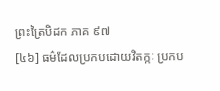ព្រះត្រៃបិដក ភាគ ៩៧
[៤៦] ធម៌ដែលប្រកបដោយវិតក្កៈ ប្រកប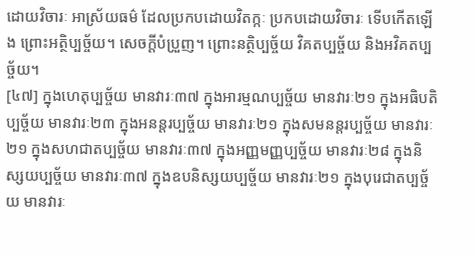ដោយវិចារៈ អាស្រ័យធម៌ ដែលប្រកបដោយវិតក្កៈ ប្រកបដោយវិចារៈ ទើបកើតឡើង ព្រោះអត្ថិប្បច្ច័យ។ សេចក្តីបំប្រួញ។ ព្រោះនត្ថិប្បច្ច័យ វិគតប្បច្ច័យ និងអវិគតប្បច្ច័យ។
[៤៧] ក្នុងហេតុប្បច្ច័យ មានវារៈ៣៧ ក្នុងអារម្មណប្បច្ច័យ មានវារៈ២១ ក្នុងអធិបតិប្បច្ច័យ មានវារៈ២៣ ក្នុងអនន្តរប្បច្ច័យ មានវារៈ២១ ក្នុងសមនន្តរប្បច្ច័យ មានវារៈ២១ ក្នុងសហជាតប្បច្ច័យ មានវារៈ៣៧ ក្នុងអញ្ញមញ្ញប្បច្ច័យ មានវារៈ២៨ ក្នុងនិស្សយប្បច្ច័យ មានវារៈ៣៧ ក្នុងឧបនិស្សយប្បច្ច័យ មានវារៈ២១ ក្នុងបុរេជាតប្បច្ច័យ មានវារៈ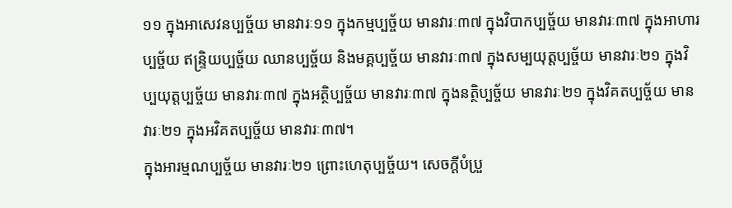១១ ក្នុងអាសេវនប្បច្ច័យ មានវារៈ១១ ក្នុងកម្មប្បច្ច័យ មានវារៈ៣៧ ក្នុងវិបាកប្បច្ច័យ មានវារៈ៣៧ ក្នុងអាហារប្បច្ច័យ ឥន្ទ្រិយប្បច្ច័យ ឈានប្បច្ច័យ និងមគ្គប្បច្ច័យ មានវារៈ៣៧ ក្នុងសម្បយុត្តប្បច្ច័យ មានវារៈ២១ ក្នុងវិប្បយុត្តប្បច្ច័យ មានវារៈ៣៧ ក្នុងអត្ថិប្បច្ច័យ មានវារៈ៣៧ ក្នុងនត្ថិប្បច្ច័យ មានវារៈ២១ ក្នុងវិគតប្បច្ច័យ មានវារៈ២១ ក្នុងអវិគតប្បច្ច័យ មានវារៈ៣៧។
ក្នុងអារម្មណប្បច្ច័យ មានវារៈ២១ ព្រោះហេតុប្បច្ច័យ។ សេចក្តីបំប្រួ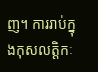ញ។ ការរាប់ក្នុងកុសលត្តិកៈ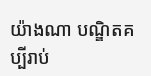យ៉ាងណា បណ្ឌិតគប្បីរាប់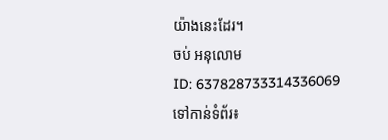យ៉ាងនេះដែរ។
ចប់ អនុលោម
ID: 637828733314336069
ទៅកាន់ទំព័រ៖